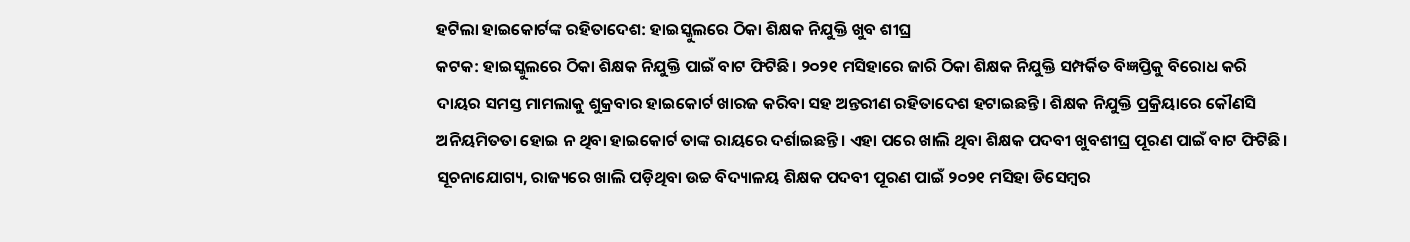ହଟିଲା ହାଇକୋର୍ଟଙ୍କ ରହିତାଦେଶ: ହାଇସ୍କୁଲରେ ଠିକା ଶିକ୍ଷକ ନିଯୁକ୍ତି ଖୁବ ଶୀଘ୍ର
କଟକ: ହାଇସ୍କୁଲରେ ଠିକା ଶିକ୍ଷକ ନିଯୁକ୍ତି ପାଇଁ ବାଟ ଫିଟିଛି। ୨୦୨୧ ମସିହାରେ ଜାରି ଠିକା ଶିକ୍ଷକ ନିଯୁକ୍ତି ସମ୍ପର୍କିତ ବିଜ୍ଞପ୍ତିକୁ ବିରୋଧ କରି ଦାୟର ସମସ୍ତ ମାମଲାକୁ ଶୁକ୍ରବାର ହାଇକୋର୍ଟ ଖାରଜ କରିବା ସହ ଅନ୍ତରୀଣ ରହିତାଦେଶ ହଟାଇଛନ୍ତି। ଶିକ୍ଷକ ନିଯୁକ୍ତି ପ୍ରକ୍ରିୟାରେ କୌଣସି ଅନିୟମିତତା ହୋଇ ନ ଥିବା ହାଇକୋର୍ଟ ତାଙ୍କ ରାୟରେ ଦର୍ଶାଇଛନ୍ତି। ଏହା ପରେ ଖାଲି ଥିବା ଶିକ୍ଷକ ପଦବୀ ଖୁବଶୀଘ୍ର ପୂରଣ ପାଇଁ ବାଟ ଫିଟିଛି।
ସୂଚନାଯୋଗ୍ୟ, ରାଜ୍ୟରେ ଖାଲି ପଡ଼ିଥିବା ଉଚ୍ଚ ବିଦ୍ୟାଳୟ ଶିକ୍ଷକ ପଦବୀ ପୂରଣ ପାଇଁ ୨୦୨୧ ମସିହା ଡିସେମ୍ବର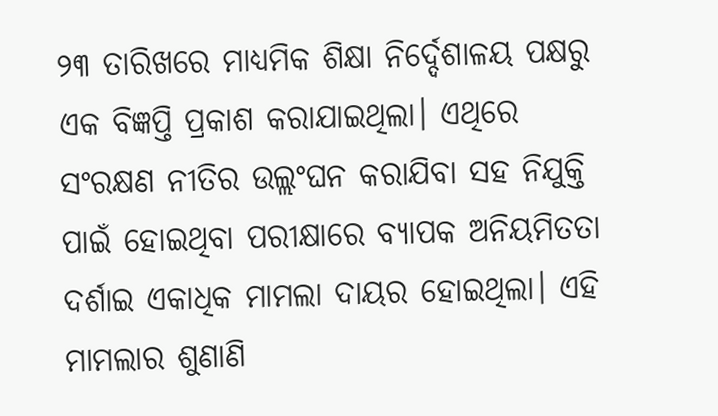୨୩ ତାରିଖରେ ମାଧ୍ୟମିକ ଶିକ୍ଷା ନିର୍ଦ୍ଦେଶାଳୟ ପକ୍ଷରୁ ଏକ ବିଜ୍ଞପ୍ତି ପ୍ରକାଶ କରାଯାଇଥିଲା। ଏଥିରେ ସଂରକ୍ଷଣ ନୀତିର ଉଲ୍ଲଂଘନ କରାଯିବା ସହ ନିଯୁକ୍ତି ପାଇଁ ହୋଇଥିବା ପରୀକ୍ଷାରେ ବ୍ୟାପକ ଅନିୟମିତତା ଦର୍ଶାଇ ଏକାଧିକ ମାମଲା ଦାୟର ହୋଇଥିଲା। ଏହି ମାମଲାର ଶୁଣାଣି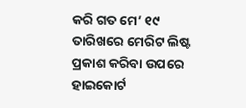କରି ଗତ ମେ’ ୧୯ ତାରିଖରେ ମେରିଟ ଲିଷ୍ଟ ପ୍ରକାଶ କରିବା ଉପରେ ହାଇକୋର୍ଟ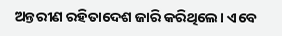ଅନ୍ତରୀଣ ରହିତାଦେଶ ଜାରି କରିଥିଲେ। ଏବେ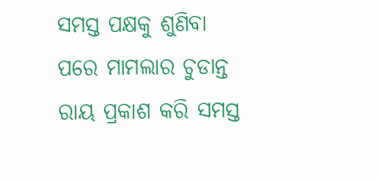ସମସ୍ତ ପକ୍ଷକୁ ଶୁଣିବା ପରେ ମାମଲାର ଚୁଡାନ୍ତ ରାୟ ପ୍ରକାଶ କରି ସମସ୍ତ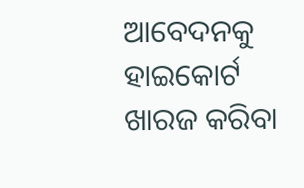ଆବେଦନକୁ ହାଇକୋର୍ଟ ଖାରଜ କରିବା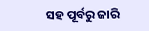ସହ ପୂର୍ବରୁ ଜାରି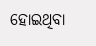ହୋଇଥିବା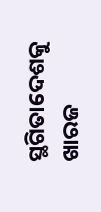ସ୍ଥଗିତାଦେଶକୁ ଖାରଜ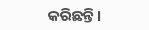କରିଛନ୍ତି।